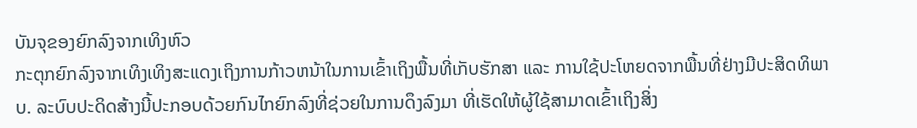ບັນຈຸຂອງຍົກລົງຈາກເທິງຫົວ
ກະຕຸກຍົກລົງຈາກເທິງເທິງສະແດງເຖິງການກ້າວຫນ້າໃນການເຂົ້າເຖິງພື້ນທີ່ເກັບຮັກສາ ແລະ ການໃຊ້ປະໂຫຍດຈາກພື້ນທີ່ຢ່າງມີປະສິດທິພາບ. ລະບົບປະດິດສ້າງນີ້ປະກອບດ້ວຍກົນໄກຍົກລົງທີ່ຊ່ວຍໃນການດຶງລົງມາ ທີ່ເຮັດໃຫ້ຜູ້ໃຊ້ສາມາດເຂົ້າເຖິງສິ່ງ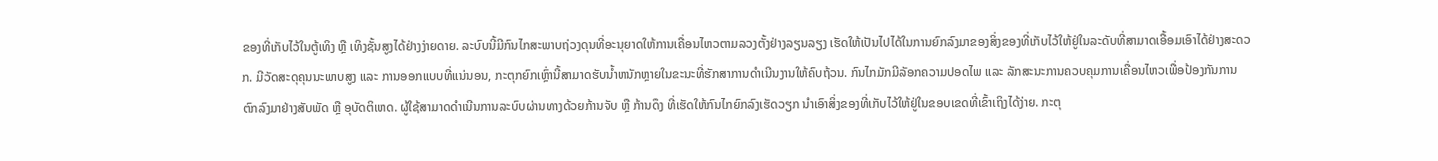ຂອງທີ່ເກັບໄວ້ໃນຕູ້ເທິງ ຫຼື ເທິງຊັ້ນສູງໄດ້ຢ່າງງ່າຍດາຍ. ລະບົບນີ້ມີກົນໄກສະພາບຖ່ວງດຸນທີ່ອະນຸຍາດໃຫ້ການເຄື່ອນໄຫວຕາມລວງຕັ້ງຢ່າງລຽນລຽງ ເຮັດໃຫ້ເປັນໄປໄດ້ໃນການຍົກລົງມາຂອງສິ່ງຂອງທີ່ເກັບໄວ້ໃຫ້ຢູ່ໃນລະດັບທີ່ສາມາດເອື້ອມເອົາໄດ້ຢ່າງສະດວກ. ມີວັດສະດຸຄຸນນະພາບສູງ ແລະ ການອອກແບບທີ່ແນ່ນອນ, ກະຕຸກຍົກເຫຼົ່ານີ້ສາມາດຮັບນ້ຳຫນັກຫຼາຍໃນຂະນະທີ່ຮັກສາການດຳເນີນງານໃຫ້ຄົບຖ້ວນ. ກົນໄກມັກມີລັອກຄວາມປອດໄພ ແລະ ລັກສະນະການຄວບຄຸມການເຄື່ອນໄຫວເພື່ອປ້ອງກັນການຕົກລົງມາຢ່າງສັບພັດ ຫຼື ອຸບັດຕິເຫດ. ຜູ້ໃຊ້ສາມາດດຳເນີນການລະບົບຜ່ານທາງດ້ວຍກ້ານຈັບ ຫຼື ກ້ານດຶງ ທີ່ເຮັດໃຫ້ກົນໄກຍົກລົງເຮັດວຽກ ນຳເອົາສິ່ງຂອງທີ່ເກັບໄວ້ໃຫ້ຢູ່ໃນຂອບເຂດທີ່ເຂົ້າເຖິງໄດ້ງ່າຍ. ກະຕຸ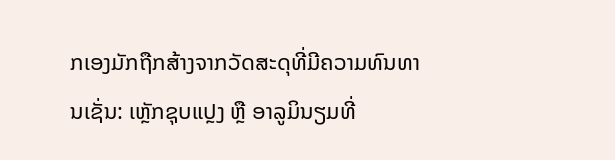ກເອງມັກຖືກສ້າງຈາກວັດສະດຸທີ່ມີຄວາມທົນທານເຊັ່ນ: ເຫຼັກຊຸບແປຼງ ຫຼື ອາລູມິນຽມທີ່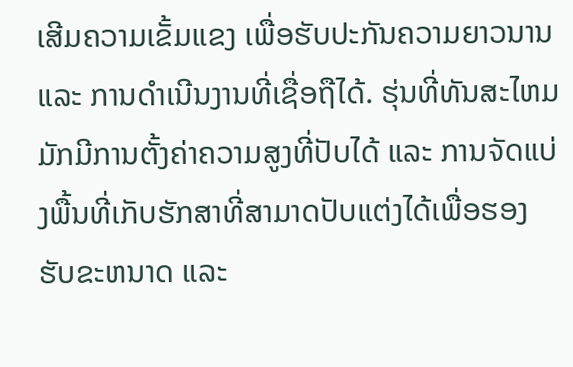ເສີມຄວາມເຂັ້ມແຂງ ເພື່ອຮັບປະກັນຄວາມຍາວນານ ແລະ ການດຳເນີນງານທີ່ເຊື່ອຖືໄດ້. ຮຸ່ນທີ່ທັນສະໄຫມມັກມີການຕັ້ງຄ່າຄວາມສູງທີ່ປັບໄດ້ ແລະ ການຈັດແບ່ງພື້ນທີ່ເກັບຮັກສາທີ່ສາມາດປັບແຕ່ງໄດ້ເພື່ອຮອງຮັບຂະຫນາດ ແລະ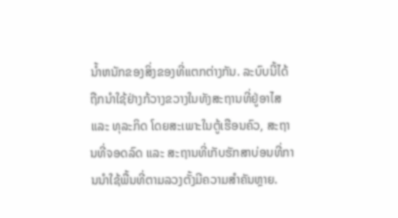ນ້ຳຫນັກຂອງສິ່ງຂອງທີ່ແຕກຕ່າງກັນ. ລະບົບນີ້ໄດ້ຖືກນຳໃຊ້ຢ່າງກ້ວາງຂວາງໃນທັງສະຖານທີ່ຢູ່ອາໄສ ແລະ ທຸລະກິດ ໂດຍສະເພາະໃນຕູ້ເຮືອນຄົວ, ສະຖານທີ່ຈອດລົດ ແລະ ສະຖານທີ່ເກັບຮັກສາບ່ອນທີ່ການນຳໃຊ້ພື້ນທີ່ຕາມລວງຕັ້ງມີຄວາມສຳຄັນຫຼາຍ.